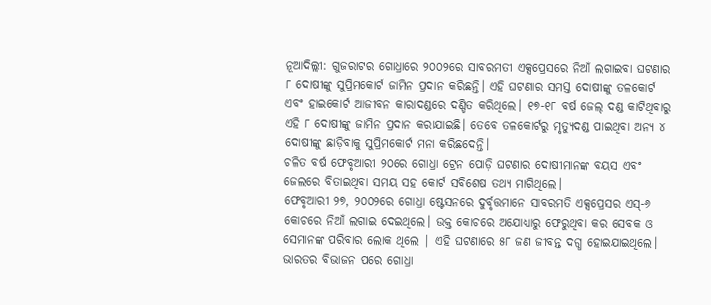ନୂଆଦିଲ୍ଲୀ: ଗୁଜରାଟର ଗୋଧ୍ରାରେ ୨୦୦୨ରେ ସାବରମତୀ ଏକ୍ସପ୍ରେସରେ ନିଆଁ ଲଗାଇବା ଘଟଣାର ୮ ଦୋଷୀଙ୍କୁ ସୁପ୍ରିମକୋର୍ଟ ଜାମିନ ପ୍ରଦାନ କରିଛନ୍ତି। ଏହି ଘଟଣାର ସମସ୍ତ ଦୋଷୀଙ୍କୁ ତଳକୋର୍ଟ ଏବଂ ହାଇକୋର୍ଟ ଆଜୀବନ କାରାଦଣ୍ଡରେ ଦଣ୍ଡିତ କରିଥିଲେ। ୧୭-୧୮ ବର୍ଷ ଜେଲ୍ ଦଣ୍ଡ କାଟିଥିବାରୁ ଏହି ୮ ଦୋଷୀଙ୍କୁ ଜାମିନ ପ୍ରଦାନ କରାଯାଇଛି। ତେବେ ତଳକୋର୍ଟରୁ ମୃତ୍ୟୁଦଣ୍ଡ ପାଇଥିବା ଅନ୍ୟ ୪ ଦୋଷୀଙ୍କୁ ଛାଡ଼ିବାକୁ ସୁପ୍ରିମକୋର୍ଟ ମନା କରିଛଦେନ୍ତି।
ଚଳିତ ବର୍ଷ ଫେବୃଆରୀ ୨୦ରେ ଗୋଧ୍ରା ଟ୍ରେନ ପୋଡ଼ି ଘଟଣାର ଦୋଷୀମାନଙ୍କ ବୟସ ଏବଂ ଜେଲରେ ବିତାଇଥିବା ସମୟ ସହ କୋର୍ଟ ସବିଶେଷ ତଥ୍ୟ ମାଗିଥିଲେ।
ଫେବୃଆରୀ ୨୭, ୨୦୦୨ରେ ଗୋଧ୍ରା ଷ୍ଟେସନରେ ଦୁର୍ବୃତ୍ତମାନେ ସାବରମତି ଏକ୍ସପ୍ରେସର ଏସ୍-୬ କୋଚରେ ନିଆଁ ଲଗାଇ ଦେଇଥିଲେ। ଉକ୍ତ କୋଚରେ ଅଯୋଧ୍ୟାରୁ ଫେରୁଥିବା କର ସେବକ ଓ ସେମାନଙ୍କ ପରିବାର ଲୋକ ଥିଲେ | ଏହି ଘଟଣାରେ ୫୮ ଜଣ ଜୀବନ୍ତ ଦଗ୍ଧ ହୋଇଯାଇଥିଲେ। ଭାରତର ବିଭାଜନ ପରେ ଗୋଧ୍ରା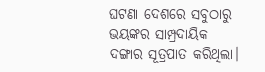ଘଟଣା ଦେଶରେ ସବୁଠାରୁ ଭୟଙ୍କର ସାମ୍ପ୍ରଦାୟିକ ଦଙ୍ଗାର ସୂତ୍ରପାତ କରିଥିଲା।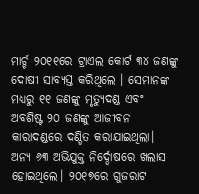ମାର୍ଚ୍ଚ ୨୦୧୧ରେ ଟ୍ରାଏଲ କୋର୍ଟ ୩୪ ଜଣଙ୍କୁ ଦୋଷୀ ସାବ୍ୟସ୍ତ କରିଥିଲେ । ସେମାନଙ୍କ ମଧ୍ୟରୁ ୧୧ ଜଣଙ୍କୁ ମୃତ୍ୟୁଦଣ୍ଡ ଏବଂ ଅବଶିଷ୍ଟ ୨୦ ଜଣଙ୍କୁ ଆଜୀବନ କାରାଦଣ୍ଡରେ ଦଣ୍ଡିତ କରାଯାଇଥିଲା। ଅନ୍ୟ ୬୩ ଅଭିଯୁକ୍ତ ନିର୍ଦ୍ଦୋଷରେ ଖଲାସ ହୋଇଥିଲେ। ୨୦୧୭ରେ ଗୁଜରାଟ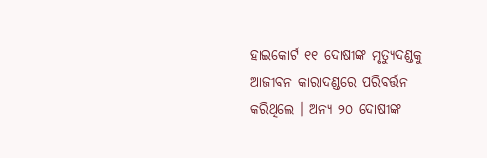ହାଇକୋର୍ଟ ୧୧ ଦୋଷୀଙ୍କ ମୃତ୍ୟୁଦଣ୍ଡକୁ ଆଜୀବନ କାରାଦଣ୍ଡରେ ପରିବର୍ତ୍ତନ କରିଥିଲେ । ଅନ୍ୟ ୨୦ ଦୋଷୀଙ୍କ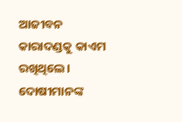ଆଜୀବନ କାରାଦଣ୍ଡକୁ କାଏମ ରଖିଥିଲେ। ଦୋଷୀମାନଙ୍କ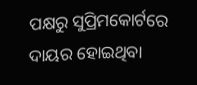ପକ୍ଷରୁ ସୁପ୍ରିମକୋର୍ଟରେ ଦାୟର ହୋଇଥିବା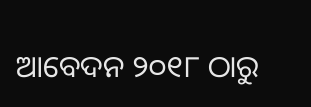ଆବେଦନ ୨୦୧୮ ଠାରୁ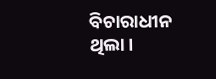ବିଚାରାଧୀନ ଥିଲା।